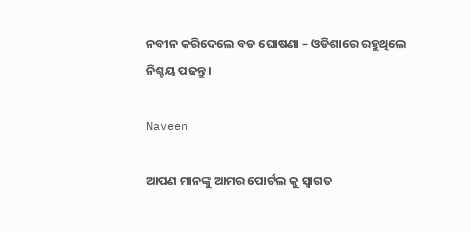ନବୀନ କରିଦେଲେ ବଡ ଘୋଷଣା – ଓଡିଶାରେ ରହୁଥିଲେ ନିଶ୍ଚୟ ପଢନ୍ତୁ ।

Naveen

ଆପଣ ମାନଙ୍କୁ ଆମର ପୋର୍ଟଲ କୁ ସ୍ୱାଗତ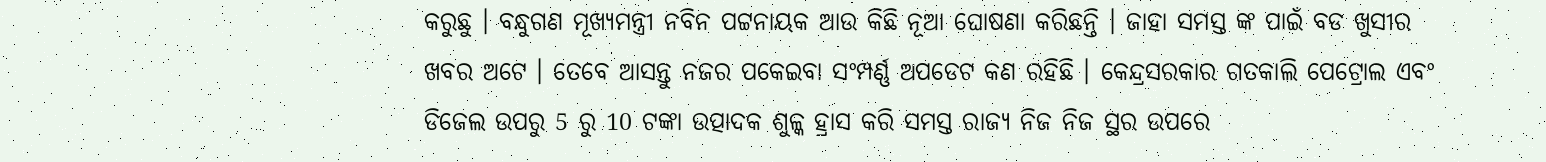କରୁଛୁ । ବନ୍ଧୁଗଣ ମୂଖ୍ୟମନ୍ତ୍ରୀ ନବିନ ପଟ୍ଟନାୟକ ଆଉ କିଛି ନୂଆ ଘୋଷଣା କରିଛନ୍ତି । ଜାହା ସମସ୍ତ ଙ୍କ ପାଇଁ ବଡ ଖୁସୀର ଖବର ଅଟେ । ତେବେ ଆସନ୍ତୁ ନଜର ପକେଇବା ସଂମ୍ପର୍ଣ୍ଣ ଅପଡେଟ କଣ ରହିଛି । କେନ୍ଦ୍ରସରକାର ଗତକାଲି ପେଟ୍ରୋଲ ଏବଂ ଡିଜେଲ ଉପରୁ 5 ରୁ 10 ଟଙ୍କା ଉତ୍ପାଦକ ଶୁଳ୍କ ହ୍ରାସ କରି ସମସ୍ତ ରାଜ୍ୟ ନିଜ ନିଜ ସ୍ଥର ଉପରେ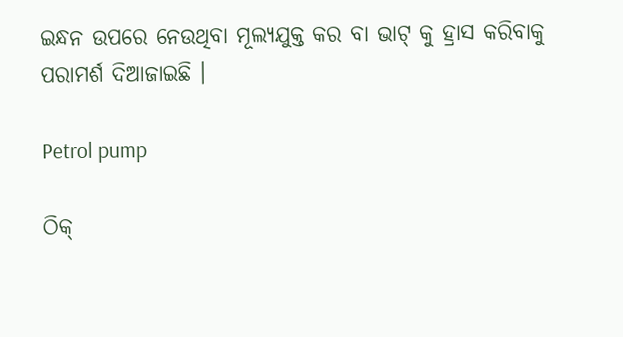ଇନ୍ଧନ ଉପରେ ନେଉଥିବା ମୂଲ୍ୟଯୁକ୍ତ କର ବା ଭାଟ୍ କୁ ହ୍ରାସ କରିବାକୁ ପରାମର୍ଶ ଦିଆଜାଇଛି ।

Petrol pump

ଠିକ୍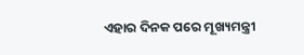ଏହାର ଦିନକ ପରେ ମୂଖ୍ୟମନ୍ତ୍ରୀ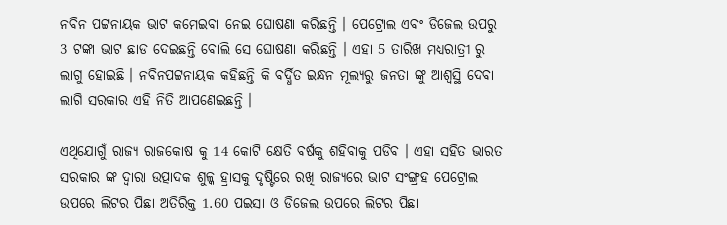ନବିନ ପଟ୍ଟନାୟକ ଭାଟ କମେଇବା ନେଇ ଘୋଷଣା କରିଛନ୍ତି । ପେଟ୍ରୋଲ ଏବଂ ଡିଜେଲ ଉପରୁ 3 ଟଙ୍କା ଭାଟ ଛାଡ ଦେଇଛନ୍ତି ବୋଲି ସେ ଘୋଷଣା କରିଛନ୍ତି । ଏହା 5 ତାରିଖ ମଧ୍ୟରାତ୍ରୀ ରୁ ଲାଗୁ ହୋଇଛି । ନବିନପଟ୍ଟନାୟକ କହିଛନ୍ତି କି ବର୍ଦ୍ଧିତ ଇନ୍ଧନ ମୂଲ୍ୟରୁ ଜନତା ଙ୍କୁ ଆଶ୍ୱସ୍ଥି ଦେବା ଲାଗି ସରକାର ଏହି ନିତି ଆପଣେଇଛନ୍ତି ।

ଏଥିଯୋଗୁଁ ରାଜ୍ୟ ରାଜକୋଷ କୁ 14 କୋଟି କ୍ଷେତି ବର୍ଷକୁ ଶହିବାକୁ ପଡିବ । ଏହା ସହିତ ଭାରତ ସରକାର ଙ୍କ ଦ୍ୱାରା ଉତ୍ପାଦକ ଶୁଳ୍କ ହ୍ରାସକୁ ଦୃଷ୍ଟିରେ ରଖି ରାଜ୍ୟରେ ଭାଟ ସଂଙ୍ଗ୍ରହ ପେଟ୍ରୋଲ ଉପରେ ଲିଟର ପିଛା ଅତିରିକ୍ତ 1.60 ପଇସା ଓ ଡିଜେଲ ଉପରେ ଲିଟର ପିଛା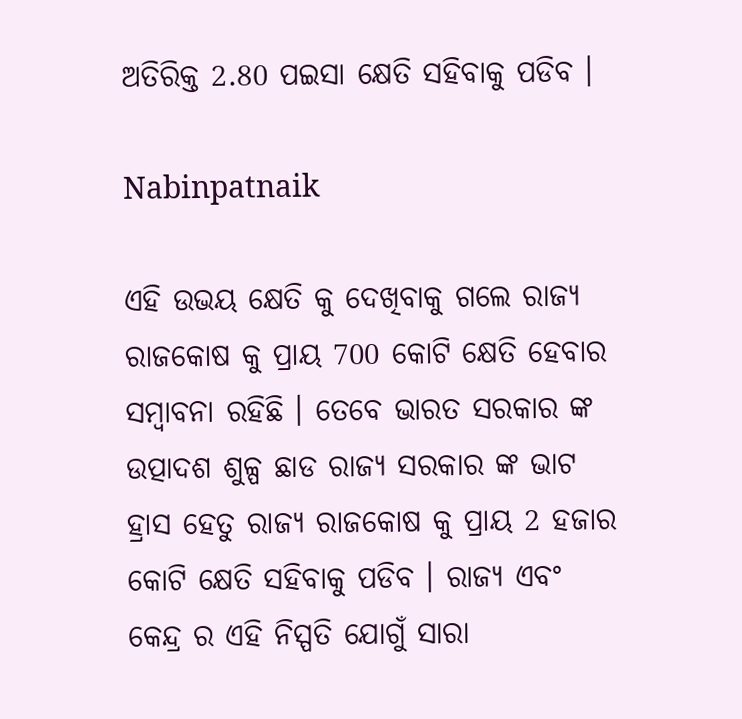ଅତିରିକ୍ତ 2.80 ପଇସା କ୍ଷେତି ସହିବାକୁ ପଡିବ ।

Nabinpatnaik

ଏହି ଉଭୟ କ୍ଷେତି କୁ ଦେଖିବାକୁ ଗଲେ ରାଜ୍ୟ ରାଜକୋଷ କୁ ପ୍ରାୟ 700 କୋଟି କ୍ଷେତି ହେବାର ସମ୍ବାବନା ରହିଛି । ତେବେ ଭାରତ ସରକାର ଙ୍କ ଉତ୍ପାଦଶ ଶୁଳ୍ପ ଛାଡ ରାଜ୍ୟ ସରକାର ଙ୍କ ଭାଟ ହ୍ରାସ ହେତୁ ରାଜ୍ୟ ରାଜକୋଷ କୁ ପ୍ରାୟ 2 ହଜାର କୋଟି କ୍ଷେତି ସହିବାକୁ ପଡିବ । ରାଜ୍ୟ ଏବଂ କେନ୍ଦ୍ର ର ଏହି ନିସ୍ପତି ଯୋଗୁଁ ସାରା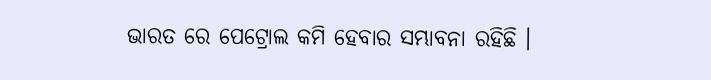ଭାରତ ରେ ପେଟ୍ରୋଲ କମି ହେବାର ସମ୍ଭାବନା ରହିଛି ।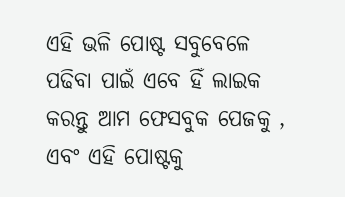ଏହି ଭଳି ପୋଷ୍ଟ ସବୁବେଳେ ପଢିବା ପାଇଁ ଏବେ ହିଁ ଲାଇକ କରନ୍ତୁ ଆମ ଫେସବୁକ ପେଜକୁ , ଏବଂ ଏହି ପୋଷ୍ଟକୁ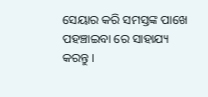ସେୟାର କରି ସମସ୍ତଙ୍କ ପାଖେ ପହଞ୍ଚାଇବା ରେ ସାହାଯ୍ୟ କରନ୍ତୁ ।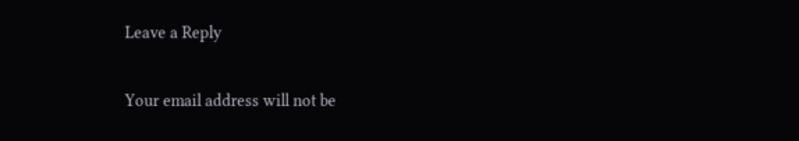Leave a Reply

Your email address will not be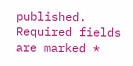published. Required fields are marked *